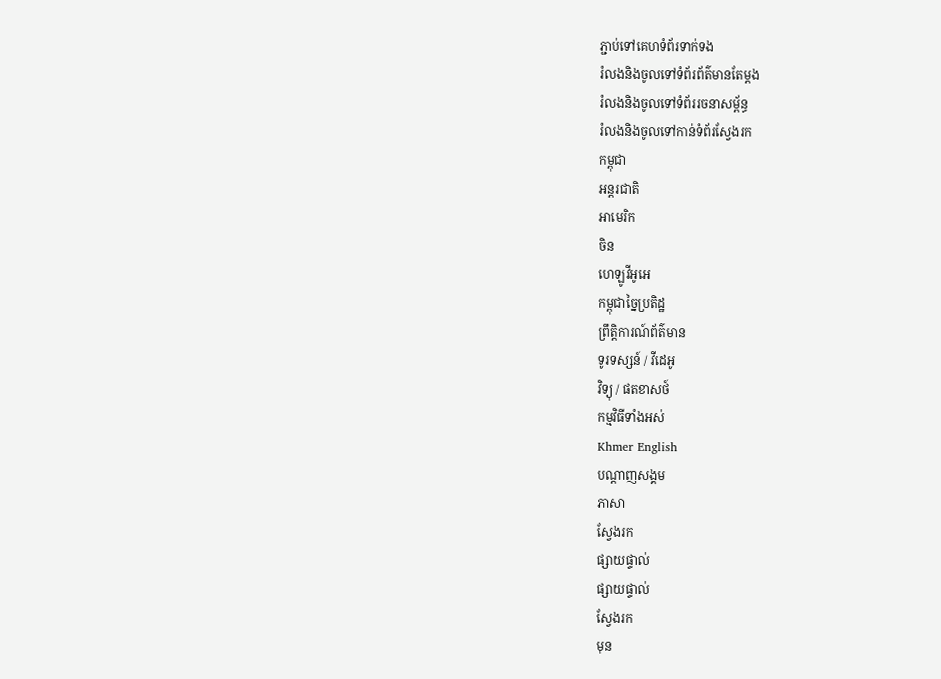ភ្ជាប់ទៅគេហទំព័រទាក់ទង
រំលងនិងចូលទៅទំព័រព័ត៌មានតែម្តង
រំលងនិងចូលទៅទំព័ររចនាសម្ព័ន្ធ
រំលងនិងចូលទៅកាន់ទំព័រស្វែងរក
កម្ពុជា
អន្តរជាតិ
អាមេរិក
ចិន
ហេឡូវីអូអេ
កម្ពុជាច្នៃប្រតិដ្ឋ
ព្រឹត្តិការណ៍ព័ត៌មាន
ទូរទស្សន៍ / វីដេអូ
វិទ្យុ / ផតខាសថ៍
កម្មវិធីទាំងអស់
Khmer English
បណ្តាញសង្គម
ភាសា
ស្វែងរក
ផ្សាយផ្ទាល់
ផ្សាយផ្ទាល់
ស្វែងរក
មុន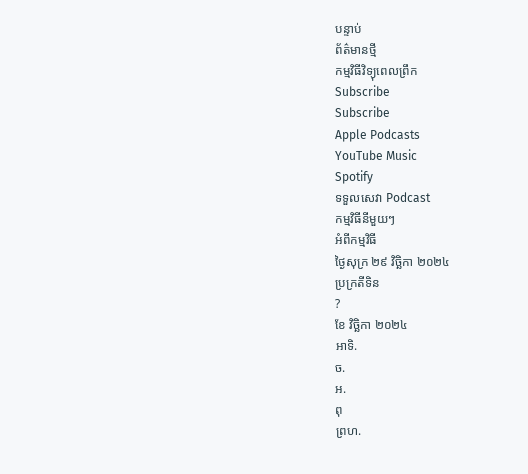បន្ទាប់
ព័ត៌មានថ្មី
កម្មវិធីវិទ្យុពេលព្រឹក
Subscribe
Subscribe
Apple Podcasts
YouTube Music
Spotify
ទទួលសេវា Podcast
កម្មវិធីនីមួយៗ
អំពីកម្មវិធី
ថ្ងៃសុក្រ ២៩ វិច្ឆិកា ២០២៤
ប្រក្រតីទិន
?
ខែ វិច្ឆិកា ២០២៤
អាទិ.
ច.
អ.
ពុ
ព្រហ.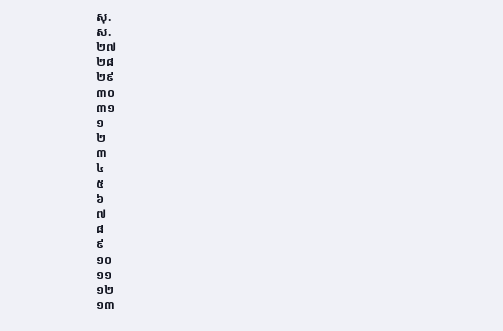សុ.
ស.
២៧
២៨
២៩
៣០
៣១
១
២
៣
៤
៥
៦
៧
៨
៩
១០
១១
១២
១៣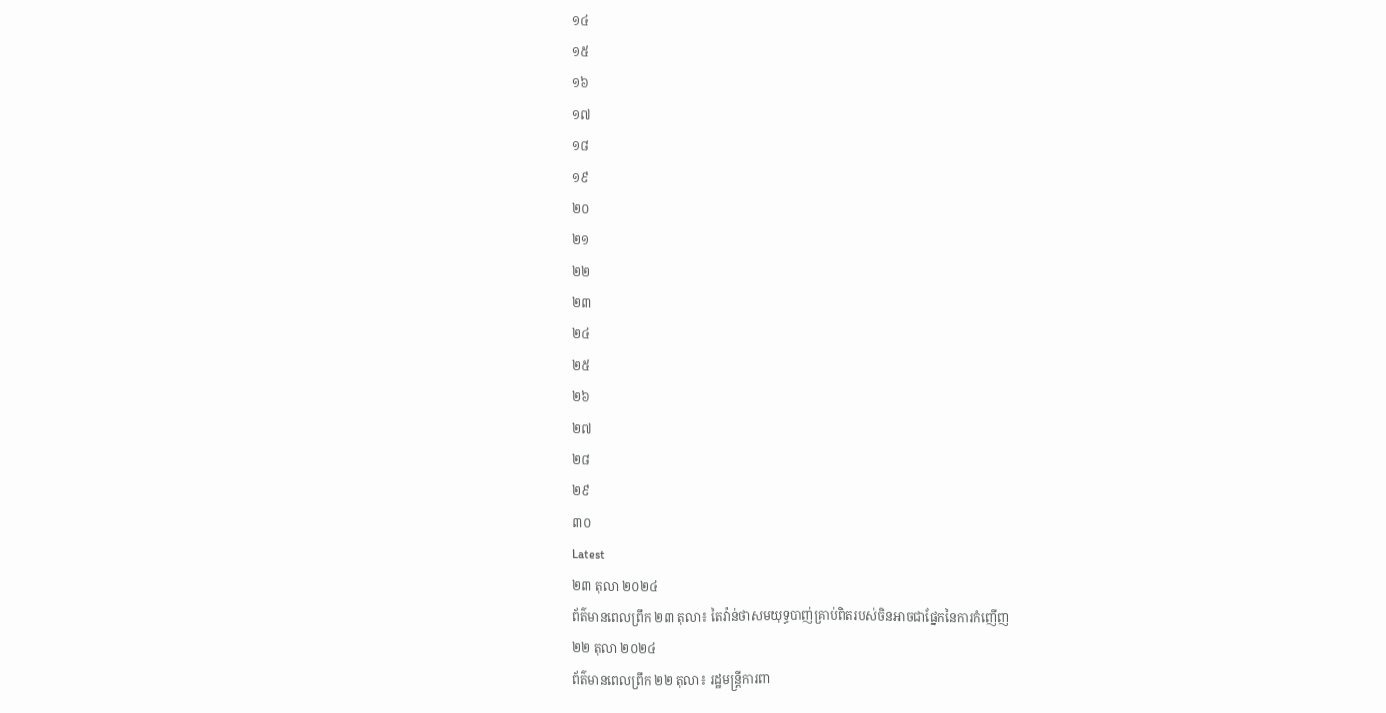១៤
១៥
១៦
១៧
១៨
១៩
២០
២១
២២
២៣
២៤
២៥
២៦
២៧
២៨
២៩
៣០
Latest
២៣ តុលា ២០២៤
ព័ត៌មានពេលព្រឹក ២៣ តុលា៖ តៃវ៉ាន់ថាសមយុទ្ធបាញ់គ្រាប់ពិតរបស់ចិនអាចជាផ្នែកនៃការកំញើញ
២២ តុលា ២០២៤
ព័ត៌មានពេលព្រឹក ២២ តុលា៖ រដ្ឋមន្ត្រីការពា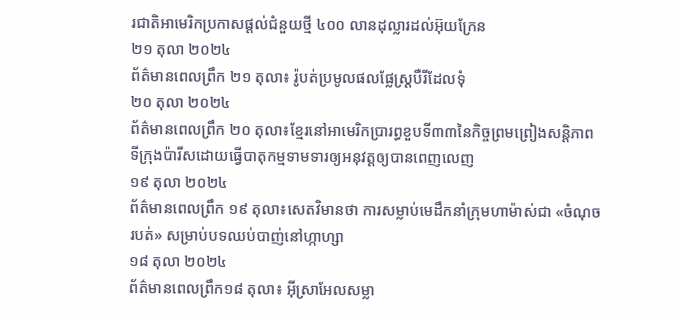រជាតិអាមេរិកប្រកាសផ្ដល់ជំនួយថ្មី ៤០០ លានដុល្លារដល់អ៊ុយក្រែន
២១ តុលា ២០២៤
ព័ត៌មានពេលព្រឹក ២១ តុលា៖ រ៉ូបត់ប្រមូលផលផ្លែស្ត្របឺរីដែលទុំ
២០ តុលា ២០២៤
ព័ត៌មានពេលព្រឹក ២០ តុលា៖ខ្មែរនៅអាមេរិកប្រារព្ធខួបទី៣៣នៃកិច្ចព្រមព្រៀងសន្តិភាពទីក្រុងប៉ារីសដោយធ្វើបាតុកម្មទាមទារឲ្យអនុវត្តឲ្យបានពេញលេញ
១៩ តុលា ២០២៤
ព័ត៌មានពេលព្រឹក ១៩ តុលា៖សេតវិមានថា ការសម្លាប់មេដឹកនាំក្រុមហាម៉ាស់ជា «ចំណុចរបត់» សម្រាប់បទឈប់បាញ់នៅហ្កាហ្សា
១៨ តុលា ២០២៤
ព័ត៌មានពេលព្រឹក១៨ តុលា៖ អ៊ីស្រាអែលសម្លា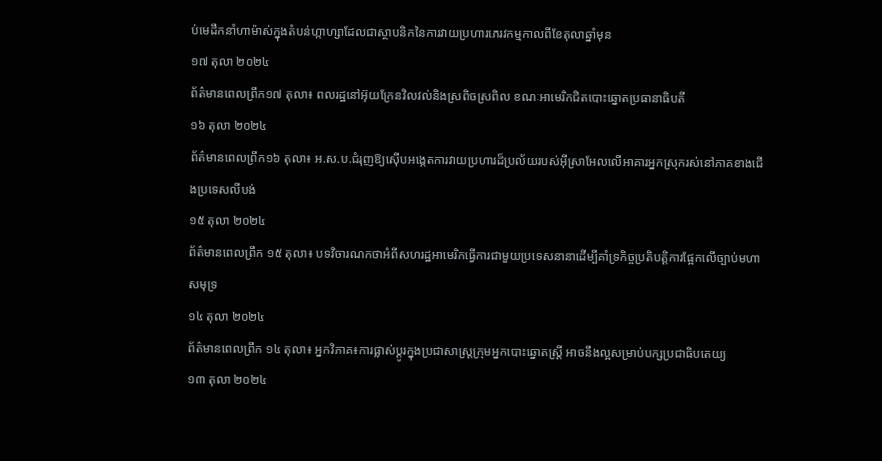ប់មេដឹកនាំហាម៉ាស់ក្នុងតំបន់ហ្កាហ្សាដែលជាស្ថាបនិកនៃការវាយប្រហារភេរវកម្មកាលពីខែតុលាឆ្នាំមុន
១៧ តុលា ២០២៤
ព័ត៌មានពេលព្រឹក១៧ តុលា៖ ពលរដ្ឋនៅអ៊ុយក្រែនវិលវល់និងស្រពិចស្រពិល ខណៈអាមេរិកជិតបោះឆ្នោតប្រធានាធិបតី
១៦ តុលា ២០២៤
ព័ត៌មានពេលព្រឹក១៦ តុលា៖ អ.ស.ប.ជំរុញឱ្យស៊ើបអង្កេតការវាយប្រហារដ៏ប្រល័យរបស់អ៊ីស្រាអែលលើអាគារអ្នកស្រុករស់នៅភាគខាងជើងប្រទេសលីបង់
១៥ តុលា ២០២៤
ព័ត៌មានពេលព្រឹក ១៥ តុលា៖ បទវិចារណកថាអំពីសហរដ្ឋអាមេរិកធ្វើការជាមួយប្រទេសនានាដើម្បីគាំទ្រកិច្ចប្រតិបត្តិការផ្អែកលើច្បាប់មហាសមុទ្រ
១៤ តុលា ២០២៤
ព័ត៌មានពេលព្រឹក ១៤ តុលា៖ អ្នកវិភាគ៖ការផ្លាស់ប្តូរក្នុងប្រជាសាស្ត្រក្រុមអ្នកបោះឆ្នោតស្ត្រី អាចនឹងល្អសម្រាប់បក្សប្រជាធិបតេយ្យ
១៣ តុលា ២០២៤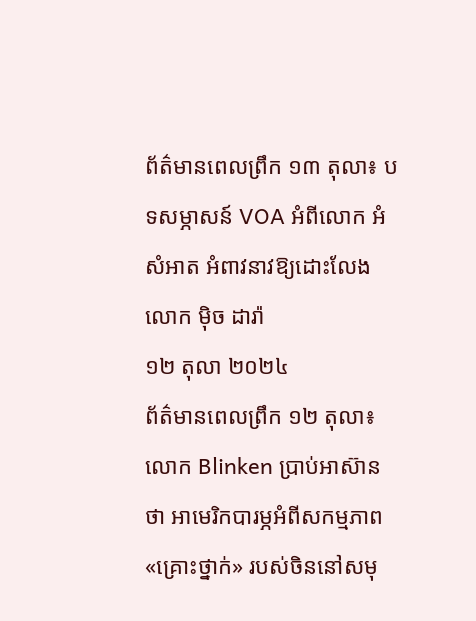ព័ត៌មានពេលព្រឹក ១៣ តុលា៖ បទសម្ភាសន៍ VOA អំពីលោក អំ សំអាត អំពាវនាវឱ្យដោះលែង លោក ម៉ិច ដារ៉ា
១២ តុលា ២០២៤
ព័ត៌មានពេលព្រឹក ១២ តុលា៖ លោក Blinken ប្រាប់អាស៊ានថា អាមេរិកបារម្ភអំពីសកម្មភាព «គ្រោះថ្នាក់» របស់ចិននៅសមុ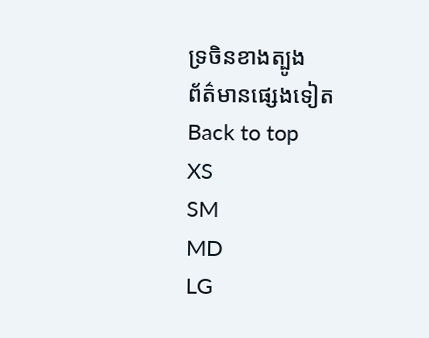ទ្រចិនខាងត្បូង
ព័ត៌មានផ្សេងទៀត
Back to top
XS
SM
MD
LG